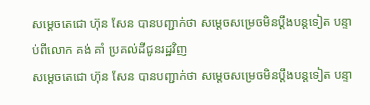សម្តេចតេជោ ហ៊ុន សែន បានបញ្ជាក់ថា សម្ដេចសម្រេចមិនប្តឹងបន្តទៀត បន្ទាប់ពីលោក គង់ គាំ ប្រគល់ដីជូនរដ្ឋវិញ
សម្តេចតេជោ ហ៊ុន សែន បានបញ្ជាក់ថា សម្ដេចសម្រេចមិនប្តឹងបន្តទៀត បន្ទា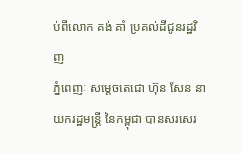ប់ពីលោក គង់ គាំ ប្រគល់ដីជូនរដ្ឋវិញ
ភ្នំពេញៈ សម្តេចតេជោ ហ៊ុន សែន នាយករដ្ឋមន្ត្រី នៃកម្ពុជា បានសរសេរ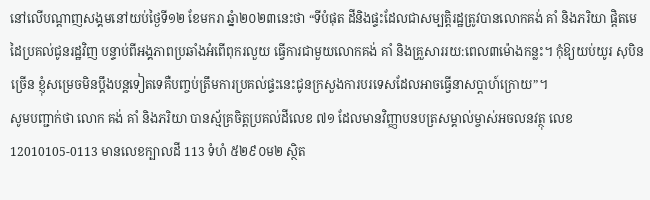នៅលេីបណ្តាញសង្គមនៅយប់ថ្ងៃទី១២ ខែមករា ឆ្នំា២០២៣នេះថា “ទីបំផុត ដីនិងផ្ទះដែលជាសម្បត្តិរដ្ឋត្រូវបានលោកគង់ គាំ និងភរិយា ផ្តិតមេដៃប្រគល់ជូនរដ្ឋវិញ បន្ទាប់ពីអង្គភាពប្រឆាំងអំពើពុករលួយ ធ្វើការជាមួយលោកគង់ គាំ និងគ្រួសាររយ:ពេល៣ម៉ោងកន្លះ។ កុំឱ្យយប់យូរ សុបិនច្រើន ខ្ញុំសម្រេចមិនប្តឹងបន្តទៀតទេគឺបញ្ចប់ត្រឹមការប្រគល់ផ្ទះនេះជូនក្រសួងការបរទេសដែលអាចធ្វើនាសប្តាហ៍ក្រោយ”។
សូមបញ្ជាក់ថា លោក គង់ គាំ និងភរិយា បានស្ម័គ្រចិត្តប្រគល់ដីលេខ ៧១ ដែលមានវិញ្ញាបនបត្រសម្គាល់ម្ចាស់អចលនវត្ថុ លេខ 12010105-0113 មានលេខក្បាលដី 113 ទំហំ ៥២៩០ម២ ស្ថិត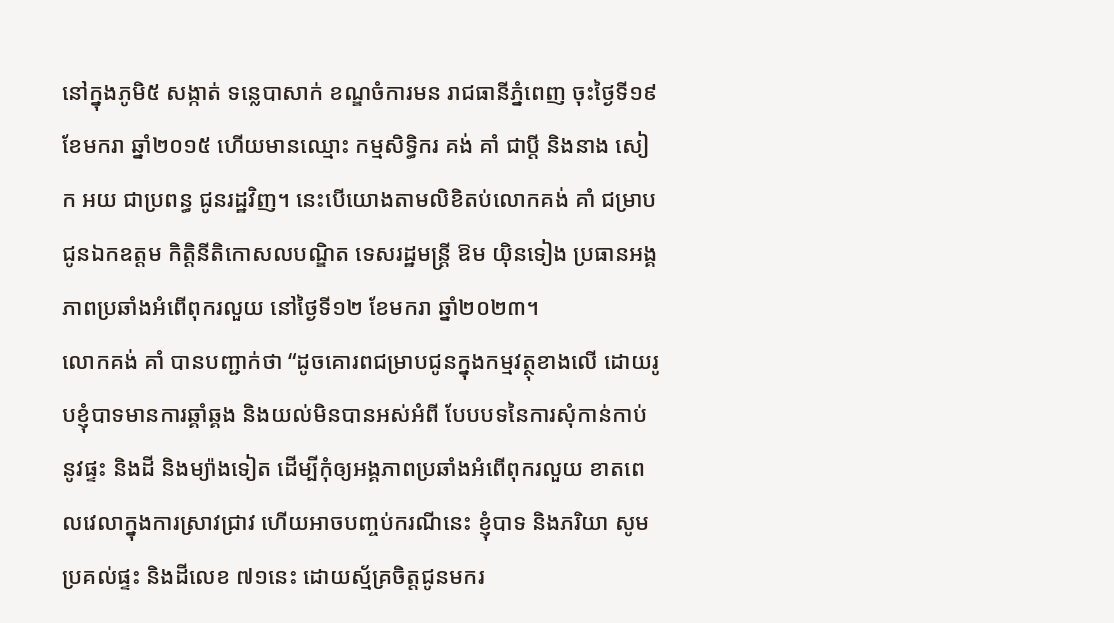នៅក្នុងភូមិ៥ សង្កាត់ ទន្លេបាសាក់ ខណ្ឌចំការមន រាជធានីភ្នំពេញ ចុះថ្ងៃទី១៩ ខែមករា ឆ្នាំ២០១៥ ហើយមានឈ្មោះ កម្មសិទ្ធិករ គង់ គាំ ជាប្តី និងនាង សៀក អយ ជាប្រពន្ធ ជូនរដ្ឋវិញ។ នេះបេីយោងតាមលិខិតប់លោកគង់ គាំ ជម្រាបជូនឯកឧត្តម កិត្តិនីតិកោសលបណ្ឌិត ទេសរដ្ឋមន្ត្រី ឱម យ៉ិនទៀង ប្រធានអង្គភាពប្រឆាំងអំពេីពុករលួយ នៅថ្ងៃទី១២ ខែមករា ឆ្នាំ២០២៣។
លោកគង់ គាំ បានបញ្ជាក់ថា “ដូចគោរពជម្រាបជូនក្នុងកម្មវត្ថុខាងលើ ដោយរូបខ្ញុំបាទមានការឆ្គាំឆ្គង និងយល់មិនបានអស់អំពី បែបបទនៃការសុំកាន់កាប់នូវផ្ទះ និងដី និងម្យ៉ាងទៀត ដើម្បីកុំឲ្យអង្គភាពប្រឆាំងអំពើពុករលួយ ខាតពេលវេលាក្នុងការស្រាវជ្រាវ ហើយអាចបញ្ចប់ករណីនេះ ខ្ញុំបាទ និងភរិយា សូមប្រគល់ផ្ទះ និងដីលេខ ៧១នេះ ដោយស្ម័គ្រចិត្តជូនមករ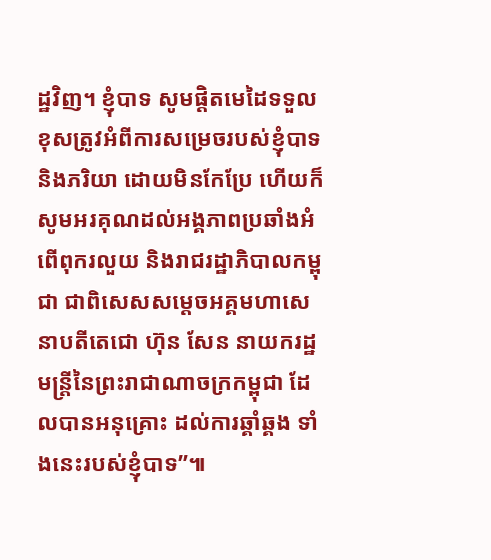ដ្ឋវិញ។ ខ្ញុំបាទ សូមផ្តិតមេដៃទទួលខុសត្រូវអំពីការសម្រេចរបស់ខ្ញុំបាទ និងភរិយា ដោយមិនកែប្រែ ហើយក៏សូមអរគុណដល់អង្គភាពប្រឆាំងអំពើពុករលួយ និងរាជរដ្ឋាភិបាលកម្ពុជា ជាពិសេសសម្តេចអគ្គមហាសេនាបតីតេជោ ហ៊ុន សែន នាយករដ្ឋមន្ត្រីនៃព្រះរាជាណាចក្រកម្ពុជា ដែលបានអនុគ្រោះ ដល់ការឆ្គាំឆ្គង ទាំងនេះរបស់ខ្ញុំបាទ”៕